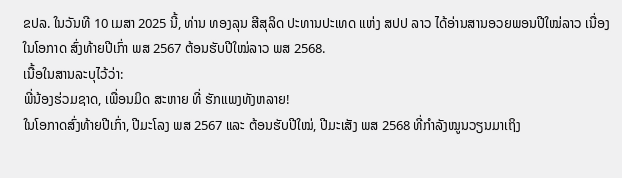ຂປລ. ໃນວັນທີ 10 ເມສາ 2025 ນີ້, ທ່ານ ທອງລຸນ ສີສຸລິດ ປະທານປະເທດ ແຫ່ງ ສປປ ລາວ ໄດ້ອ່ານສານອວຍພອນປີໃໝ່ລາວ ເນື່ອງໃນໂອກາດ ສົ່ງທ້າຍປີເກົ່າ ພສ 2567 ຕ້ອນຮັບປີໃໝ່ລາວ ພສ 2568.
ເນື້ອໃນສານລະບຸໄວ້ວ່າ:
ພີ່ນ້ອງຮ່ວມຊາດ, ເພື່ອນມິດ ສະຫາຍ ທີ່ ຮັກແພງທັງຫລາຍ!
ໃນໂອກາດສົ່ງທ້າຍປີເກົ່າ, ປີມະໂລງ ພສ 2567 ແລະ ຕ້ອນຮັບປີໃໝ່, ປີມະເສັງ ພສ 2568 ທີ່ກຳລັງໝູນວຽນມາເຖິງ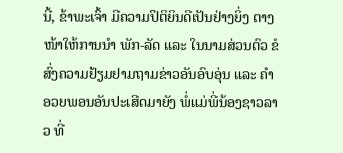ນີ້, ຂ້າພະເຈົ້າ ມີຄວາມປິຕິຍິນດີເປັນຢ່າງຍິ່ງ ຕາງໜ້າໃຫ້ການນໍາ ພັກ-ລັດ ແລະ ໃນນາມສ່ວນຕົວ ຂໍສົ່ງຄວາມຢ້ຽມຢາມຖາມຂ່າວອັນອົບອຸ່ນ ແລະ ຄໍາອວຍພອນອັນປະເສີດມາຍັງ ພໍ່ແມ່ພີ່ນ້ອງຊາວລາວ ທີ່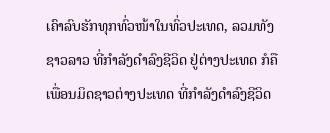ເຄົາລົບຮັກທຸກທົ່ວໜ້າໃນທົ່ວປະເທດ, ລວມທັງຊາວລາວ ທີ່ກຳລັງດໍາລົງຊີວິດ ຢູ່ຕ່າງປະເທດ ກໍຄື ເພື່ອນມິດຊາວຕ່າງປະເທດ ທີ່ກຳລັງດໍາລົງຊີວິດ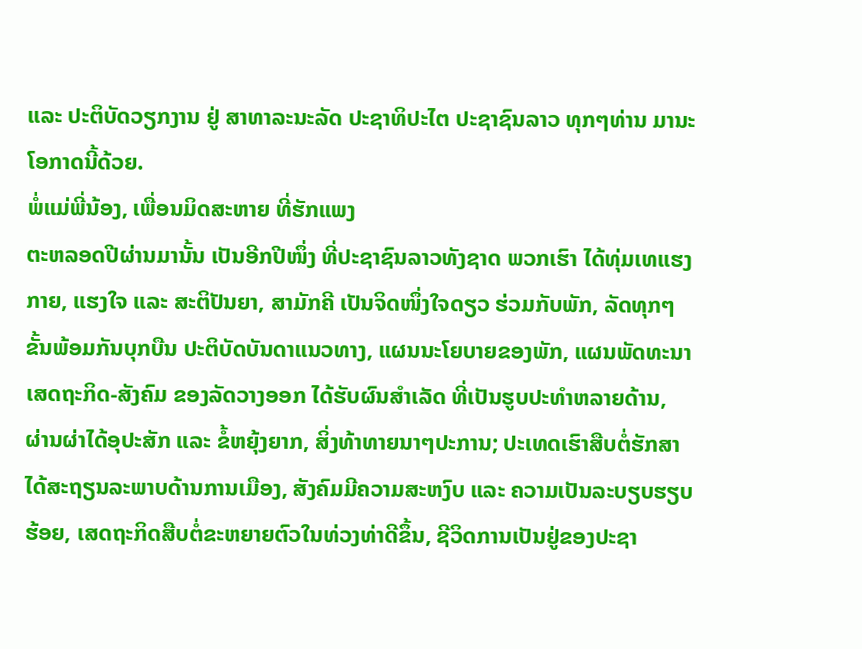ແລະ ປະຕິບັດວຽກງານ ຢູ່ ສາທາລະນະລັດ ປະຊາທິປະໄຕ ປະຊາຊົນລາວ ທຸກໆທ່ານ ມານະໂອກາດນີ້ດ້ວຍ.
ພໍ່ແມ່ພີ່ນ້ອງ, ເພື່ອນມິດສະຫາຍ ທີ່ຮັກແພງ
ຕະຫລອດປີຜ່ານມານັ້ນ ເປັນອີກປີໜຶ່ງ ທີ່ປະຊາຊົນລາວທັງຊາດ ພວກເຮົາ ໄດ້ທຸ່ມເທແຮງກາຍ, ແຮງໃຈ ແລະ ສະຕິປັນຍາ, ສາມັກຄີ ເປັນຈິດໜຶ່ງໃຈດຽວ ຮ່ວມກັບພັກ, ລັດທຸກໆຂັ້ນພ້ອມກັນບຸກບືນ ປະຕິບັດບັນດາແນວທາງ, ແຜນນະໂຍບາຍຂອງພັກ, ແຜນພັດທະນາເສດຖະກິດ-ສັງຄົມ ຂອງລັດວາງອອກ ໄດ້ຮັບຜົນສໍາເລັດ ທີ່ເປັນຮູບປະທໍາຫລາຍດ້ານ, ຜ່ານຜ່າໄດ້ອຸປະສັກ ແລະ ຂໍ້ຫຍຸ້ງຍາກ, ສິ່ງທ້າທາຍນາໆປະການ; ປະເທດເຮົາສືບຕໍ່ຮັກສາໄດ້ສະຖຽນລະພາບດ້ານການເມືອງ, ສັງຄົມມີຄວາມສະຫງົບ ແລະ ຄວາມເປັນລະບຽບຮຽບຮ້ອຍ, ເສດຖະກິດສືບຕໍ່ຂະຫຍາຍຕົວໃນທ່ວງທ່າດີຂຶ້ນ, ຊີວິດການເປັນຢູ່ຂອງປະຊາ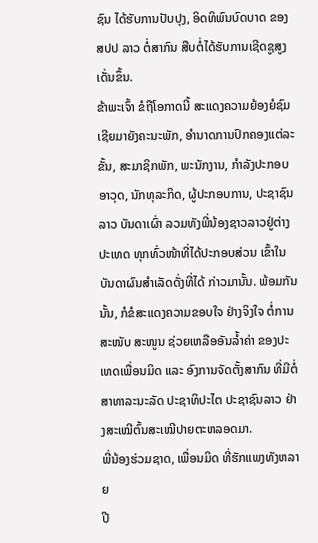ຊົນ ໄດ້ຮັບການປັບປຸງ, ອິດທິພົນບົດບາດ ຂອງ ສປປ ລາວ ຕໍ່ສາກົນ ສືບຕໍ່ໄດ້ຮັບການເຊີດຊູສູງເດັ່ນຂຶ້ນ.
ຂ້າພະເຈົ້າ ຂໍຖືໂອກາດນີ້ ສະແດງຄວາມຍ້ອງຍໍຊົມເຊີຍມາຍັງຄະນະພັກ, ອໍານາດການປົກຄອງແຕ່ລະຂັ້ນ, ສະມາຊິກພັກ, ພະນັກງານ, ກໍາລັງປະກອບອາວຸດ, ນັກທຸລະກິດ, ຜູ້ປະກອບການ, ປະຊາຊົນລາວ ບັນດາເຜົ່າ ລວມທັງພີ່ນ້ອງຊາວລາວຢູ່ຕ່າງປະເທດ ທຸກທົ່ວໜ້າທີ່ໄດ້ປະກອບສ່ວນ ເຂົ້າໃນບັນດາຜົນສໍາເລັດດັ່ງທີ່ໄດ້ ກ່າວມານັ້ນ. ພ້ອມກັນນັ້ນ, ກໍຂໍສະແດງຄວາມຂອບໃຈ ຢ່າງຈິງໃຈ ຕໍ່ການສະໜັບ ສະໜູນ ຊ່ວຍເຫລືອອັນລໍ້າຄ່າ ຂອງປະເທດເພື່ອນມິດ ແລະ ອົງການຈັດຕັ້ງສາກົນ ທີ່ມີຕໍ່ສາທາລະນະລັດ ປະຊາທິປະໄຕ ປະຊາຊົນລາວ ຢ່າງສະເໝີຕົ້ນສະເໝີປາຍຕະຫລອດມາ.
ພີ່ນ້ອງຮ່ວມຊາດ, ເພື່ອນມິດ ທີ່ຮັກແພງທັງຫລາຍ
ປີ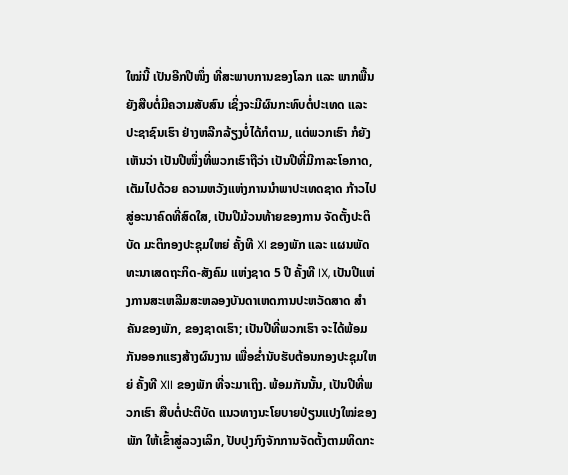ໃໝ່ນີ້ ເປັນອີກປີໜຶ່ງ ທີ່ສະພາບການຂອງໂລກ ແລະ ພາກພື້ນຍັງສືບຕໍ່ມີຄວາມສັບສົນ ເຊິ່ງຈະມີຜົນກະທົບຕໍ່ປະເທດ ແລະ ປະຊາຊົນເຮົາ ຢ່າງຫລີກລ້ຽງບໍ່ໄດ້ກໍຕາມ, ແຕ່ພວກເຮົາ ກໍຍັງເຫັນວ່າ ເປັນປີໜຶ່ງທີ່ພວກເຮົາຖືວ່າ ເປັນປີທີ່ມີກາລະໂອກາດ, ເຕັມໄປດ້ວຍ ຄວາມຫວັງແຫ່ງການນໍາພາປະເທດຊາດ ກ້າວໄປສູ່ອະນາຄົດທີ່ສົດໃສ, ເປັນປີມ້ວນທ້າຍຂອງການ ຈັດຕັ້ງປະຕິບັດ ມະຕິກອງປະຊຸມໃຫຍ່ ຄັ້ງທີ XI ຂອງພັກ ແລະ ແຜນພັດທະນາເສດຖະກິດ-ສັງຄົມ ແຫ່ງຊາດ 5 ປີ ຄັ້ງທີ IX, ເປັນປີແຫ່ງການສະເຫລີມສະຫລອງບັນດາເຫດການປະຫວັດສາດ ສໍາຄັນຂອງພັກ, ຂອງຊາດເຮົາ; ເປັນປີທີ່ພວກເຮົາ ຈະໄດ້ພ້ອມກັນອອກແຮງສ້າງຜົນງານ ເພື່ອຂໍ່ານັບຮັບຕ້ອນກອງປະຊຸມໃຫຍ່ ຄັ້ງທີ XII ຂອງພັກ ທີ່ຈະມາເຖິງ. ພ້ອມກັນນັ້ນ, ເປັນປີທີ່ພວກເຮົາ ສືບຕໍ່ປະຕິບັດ ແນວທາງນະໂຍບາຍປ່ຽນແປງໃໝ່ຂອງພັກ ໃຫ້ເຂົ້າສູ່ລວງເລິກ, ປັບປຸງກົງຈັກການຈັດຕັ້ງຕາມທິດກະ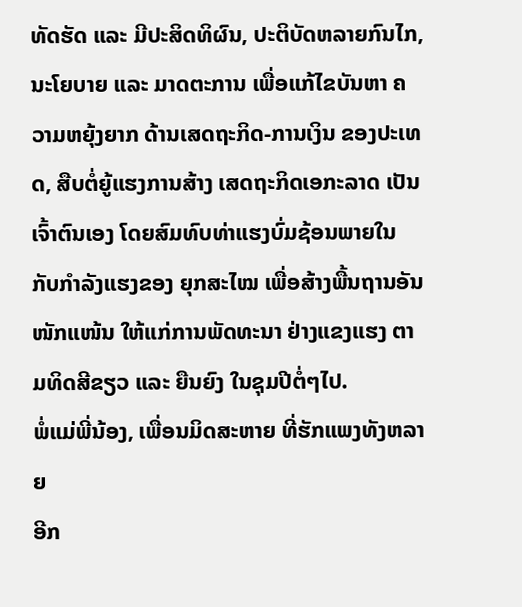ທັດຮັດ ແລະ ມີປະສິດທິຜົນ, ປະຕິບັດຫລາຍກົນໄກ, ນະໂຍບາຍ ແລະ ມາດຕະການ ເພື່ອແກ້ໄຂບັນຫາ ຄວາມຫຍຸ້ງຍາກ ດ້ານເສດຖະກິດ-ການເງິນ ຂອງປະເທດ, ສືບຕໍ່ຍູ້ແຮງການສ້າງ ເສດຖະກິດເອກະລາດ ເປັນເຈົ້າຕົນເອງ ໂດຍສົມທົບທ່າແຮງບົ່ມຊ້ອນພາຍໃນ ກັບກໍາລັງແຮງຂອງ ຍຸກສະໄໝ ເພື່ອສ້າງພື້ນຖານອັນໜັກແໜ້ນ ໃຫ້ແກ່ການພັດທະນາ ຢ່າງແຂງແຮງ ຕາມທິດສີຂຽວ ແລະ ຍືນຍົງ ໃນຊຸມປີຕໍ່ໆໄປ.
ພໍ່ແມ່ພີ່ນ້ອງ, ເພື່ອນມິດສະຫາຍ ທີ່ຮັກແພງທັງຫລາຍ
ອີກ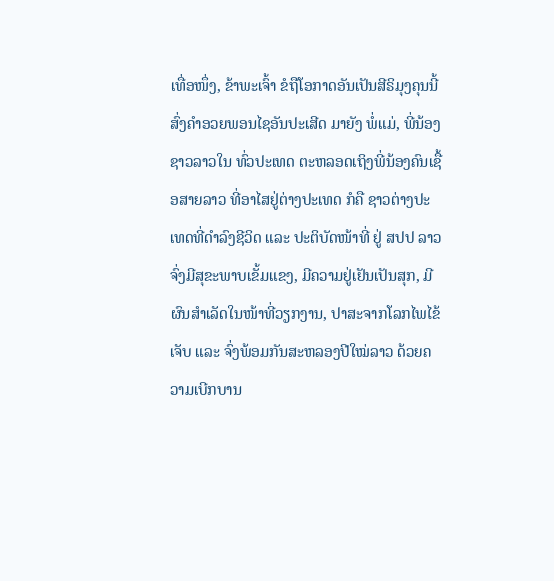ເທື່ອໜຶ່ງ, ຂ້າພະເຈົ້າ ຂໍຖືໂອກາດອັນເປັນສີຣິມຸງຄຸນນີ້ ສົ່ງຄໍາອວຍພອນໄຊອັນປະເສີດ ມາຍັງ ພໍ່ແມ່, ພີ່ນ້ອງຊາວລາວໃນ ທົ່ວປະເທດ ຕະຫລອດເຖິງພີ່ນ້ອງຄົນເຊື້ອສາຍລາວ ທີ່ອາໄສຢູ່ຕ່າງປະເທດ ກໍຄື ຊາວຕ່າງປະເທດທີ່ດຳລົງຊີວິດ ແລະ ປະຕິບັດໜ້າທີ່ ຢູ່ ສປປ ລາວ ຈົ່ງມີສຸຂະພາບເຂັ້ມແຂງ, ມີຄວາມຢູ່ເຢັນເປັນສຸກ, ມີຜົນສໍາເລັດໃນໜ້າທີ່ວຽກງານ, ປາສະຈາກໂລກໄພໄຂ້ເຈັບ ແລະ ຈົ່ງພ້ອມກັນສະຫລອງປີໃໝ່ລາວ ດ້ວຍຄວາມເບີກບານ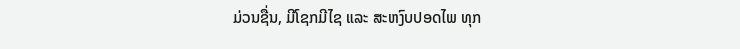ມ່ວນຊື່ນ, ມີໂຊກມີໄຊ ແລະ ສະຫງົບປອດໄພ ທຸກ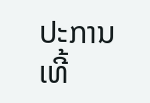ປະການເທີ້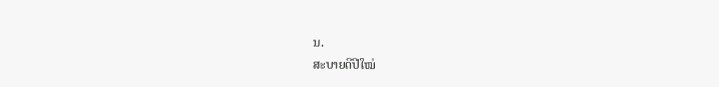ນ.
ສະບາຍດີປີໃໝ່